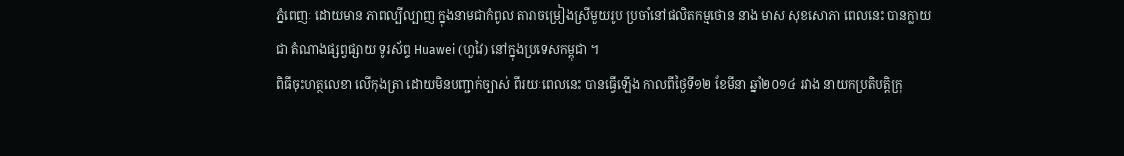ភ្នំពេញៈ ដោយមាន ភាពល្បីល្បាញ ក្នុងនាមជាកំពូល តារាចម្រៀងស្រីមួយរូប ប្រចាំនៅផលិតកម្មថោន នាង មាស សុខសោភា ពេលនេះ បានក្លាយជា តំណាងផ្សព្វផ្សាយ ទូរស័ព្ទ Huawei (ហួវៃ) នៅក្នុងប្រទេសកម្ពុជា ។
ពិធីចុះហត្ថលេខា លើកុងត្រា ដោយមិនបញ្ជាក់ច្បាស់ ពីរយៈពេលនេះ បានធ្វើឡើង កាលពីថ្ងៃទី១២ ខែមីនា ឆ្នាំ២០១៤ រវាង នាយកប្រតិបត្តិក្រុ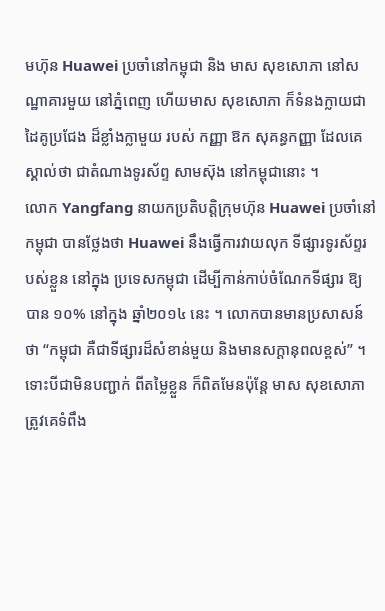មហ៊ុន Huawei ប្រចាំនៅកម្ពុជា និង មាស សុខសោភា នៅសណ្ឋាគារមួយ នៅភ្នំពេញ ហើយមាស សុខសោភា ក៏ទំនងក្លាយជាដៃគូប្រជែង ដ៏ខ្លាំងក្លាមួយ របស់ កញ្ញា ឱក សុគន្ធកញ្ញា ដែលគេស្គាល់ថា ជាតំណាងទូរស័ព្ទ សាមស៊ុង នៅកម្ពុជានោះ ។
លោក Yangfang នាយកប្រតិបត្តិក្រុមហ៊ុន Huawei ប្រចាំនៅកម្ពុជា បានថ្លែងថា Huawei នឹងធ្វើការវាយលុក ទីផ្សារទូរស័ព្ទរបស់ខ្លួន នៅក្នុង ប្រទេសកម្ពុជា ដើម្បីកាន់កាប់ចំណែកទីផ្សារ ឱ្យបាន ១០% នៅក្នុង ឆ្នាំ២០១៤ នេះ ។ លោកបានមានប្រសាសន៍ថា “កម្ពុជា គឺជាទីផ្សារដ៏សំខាន់មួយ និងមានសក្តានុពលខ្ពស់” ។
ទោះបីជាមិនបញ្ជាក់ ពីតម្លៃខ្លួន ក៏ពិតមែនប៉ុន្តែ មាស សុខសោភា ត្រូវគេទំពឹង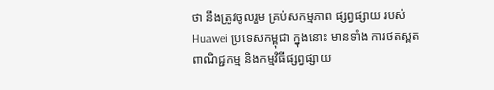ថា នឹងត្រូវចូលរួម គ្រប់សកម្មភាព ផ្សព្វផ្សាយ របស់ Huawei ប្រទេសកម្ពុជា ក្នុងនោះ មានទាំង ការថតស្ពតពាណិជ្ជកម្ម និងកម្មវិធីផ្សព្វផ្សាយ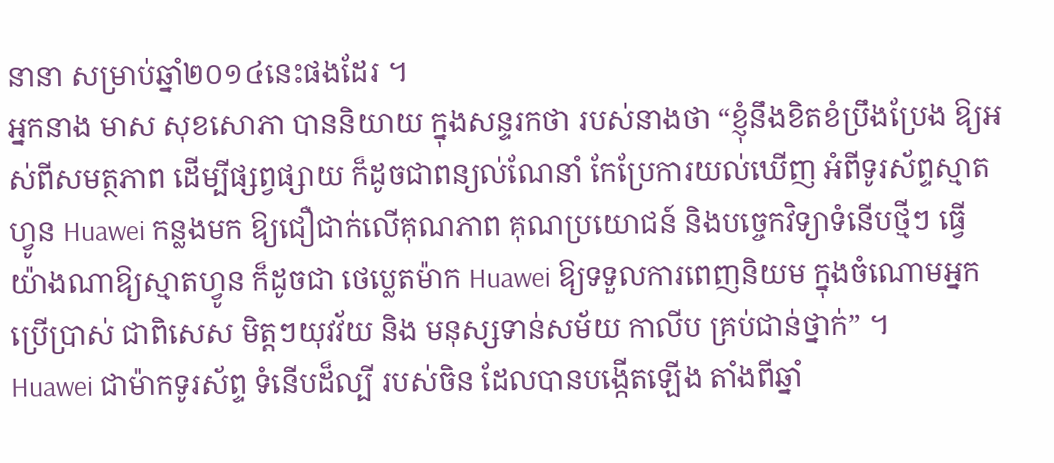នានា សម្រាប់ឆ្នាំ២០១៤នេះផងដែរ ។
អ្នកនាង មាស សុខសោភា បាននិយាយ ក្នុងសន្ទរកថា របស់នាងថា “ខ្ញុំនឹងខិតខំប្រឹងប្រែង ឱ្យអស់ពីសមត្ថភាព ដើម្បីផ្សព្វផ្សាយ ក៏ដូចជាពន្យល់ណែនាំ កែប្រែការយល់ឃើញ អំពីទូរស័ព្ទស្មាតហ្វូន Huawei កន្លងមក ឱ្យជឿជាក់លើគុណភាព គុណប្រយោជន៍ និងបច្ចេកវិទ្យាទំនើបថ្មីៗ ធ្វើយ៉ាងណាឱ្យស្មាតហ្វូន ក៏ដូចជា ថេប្លេតម៉ាក Huawei ឱ្យទទួលការពេញនិយម ក្នុងចំណោមអ្នកប្រើប្រាស់ ជាពិសេស មិត្តៗយុវវ័យ និង មនុស្សទាន់សម័យ កាលីប គ្រប់ជាន់ថ្នាក់” ។
Huawei ជាម៉ាកទូរស័ព្ទ ទំនើបដ៏ល្បី របស់ចិន ដែលបានបង្កើតឡើង តាំងពីឆ្នាំ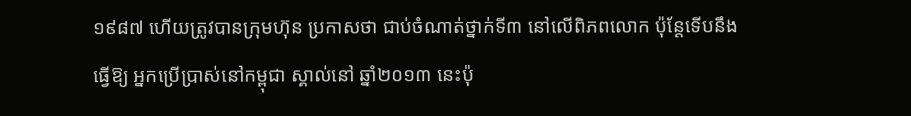១៩៨៧ ហើយត្រូវបានក្រុមហ៊ុន ប្រកាសថា ជាប់ចំណាត់ថ្នាក់ទី៣ នៅលើពិភពលោក ប៉ុន្តែទើបនឹងធ្វើឱ្យ អ្នកប្រើប្រាស់នៅកម្ពុជា ស្គាល់នៅ ឆ្នាំ២០១៣ នេះប៉ុ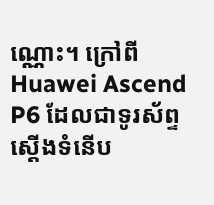ណ្ណោះ។ ក្រៅពី Huawei Ascend P6 ដែលជាទូរស័ព្ទស្តើងទំនើប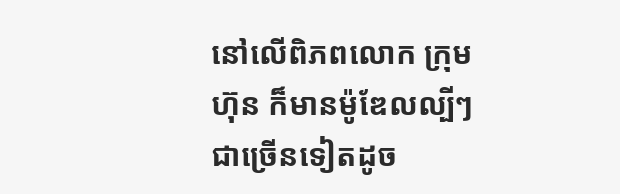នៅលើពិភពលោក ក្រុមហ៊ុន ក៏មានម៉ូឌែលល្បីៗ ជាច្រើនទៀតដូច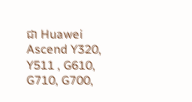ជា Huawei Ascend Y320, Y511 , G610, G710, G700,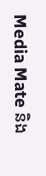Media Mate និង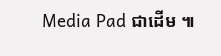Media Pad ជាដើម ៕